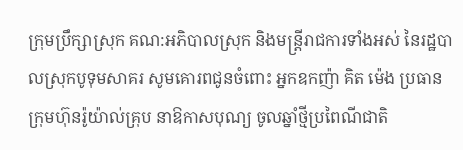ក្រុមប្រឹក្សាស្រុក គណ:អភិបាលស្រុក និងមន្រ្តីរាជការទាំងអស់ នៃរដ្ឋបាលស្រុកបូទុមសាគរ សូមគោរពជូនចំពោះ អ្នកឧកញ៉ា គិត ម៉េង ប្រធានក្រុមហ៊ុនរ៉ូយ៉ាល់គ្រុប នាឱកាសបុណ្យ ចូលឆ្នាំថ្មីប្រពៃណីជាតិ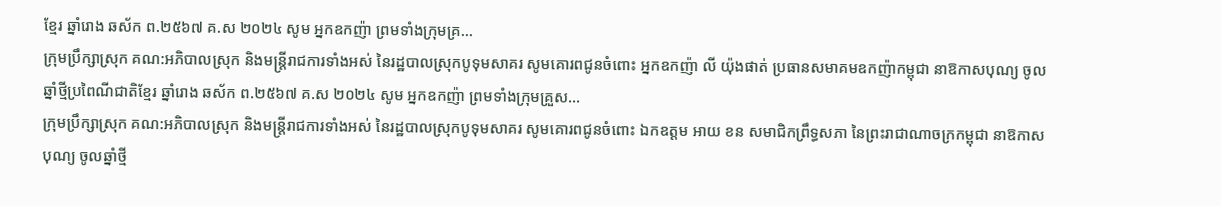ខ្មែរ ឆ្នាំរោង ឆស័ក ព.២៥៦៧ គ.ស ២០២៤ សូម អ្នកឧកញ៉ា ព្រមទាំងក្រុមគ្រ...
ក្រុមប្រឹក្សាស្រុក គណ:អភិបាលស្រុក និងមន្រ្តីរាជការទាំងអស់ នៃរដ្ឋបាលស្រុកបូទុមសាគរ សូមគោរពជូនចំពោះ អ្នកឧកញ៉ា លី យ៉ុងផាត់ ប្រធានសមាគមឧកញ៉ាកម្ពុជា នាឱកាសបុណ្យ ចូលឆ្នាំថ្មីប្រពៃណីជាតិខ្មែរ ឆ្នាំរោង ឆស័ក ព.២៥៦៧ គ.ស ២០២៤ សូម អ្នកឧកញ៉ា ព្រមទាំងក្រុមគ្រួស...
ក្រុមប្រឹក្សាស្រុក គណ:អភិបាលស្រុក និងមន្រ្តីរាជការទាំងអស់ នៃរដ្ឋបាលស្រុកបូទុមសាគរ សូមគោរពជូនចំពោះ ឯកឧត្ដម អាយ ខន សមាជិកព្រឹទ្ធសភា នៃព្រះរាជាណាចក្រកម្ពុជា នាឱកាសបុណ្យ ចូលឆ្នាំថ្មី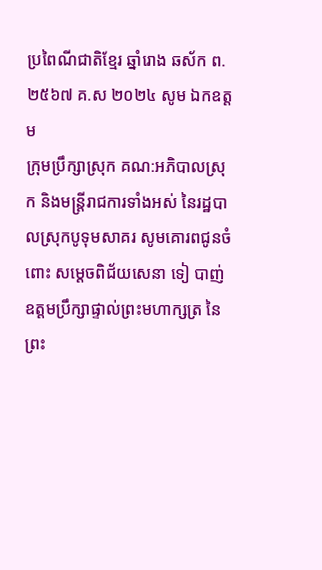ប្រពៃណីជាតិខ្មែរ ឆ្នាំរោង ឆស័ក ព.២៥៦៧ គ.ស ២០២៤ សូម ឯកឧត្ដម
ក្រុមប្រឹក្សាស្រុក គណ:អភិបាលស្រុក និងមន្រ្តីរាជការទាំងអស់ នៃរដ្ឋបាលស្រុកបូទុមសាគរ សូមគោរពជូនចំពោះ សម្ដេចពិជ័យសេនា ទៀ បាញ់ ឧត្ដមប្រឹក្សាផ្ទាល់ព្រះមហាក្សត្រ នៃព្រះ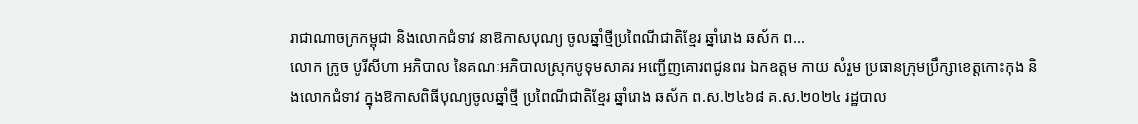រាជាណាចក្រកម្ពុជា និងលោកជំទាវ នាឱកាសបុណ្យ ចូលឆ្នាំថ្មីប្រពៃណីជាតិខ្មែរ ឆ្នាំរោង ឆស័ក ព...
លោក ក្រូច បូរីសីហា អភិបាល នៃគណៈអភិបាលស្រុកបូទុមសាគរ អញ្ជើញគោរពជូនពរ ឯកឧត្តម កាយ សំរួម ប្រធានក្រុមប្រឹក្សាខេត្តកោះកុង និងលោកជំទាវ ក្នុងឱកាសពិធីបុណ្យចូលឆ្នាំថ្មី ប្រពៃណីជាតិខ្មែរ ឆ្នាំរោង ឆស័ក ព.ស.២៤៦៨ គ.ស.២០២៤ រដ្ឋបាល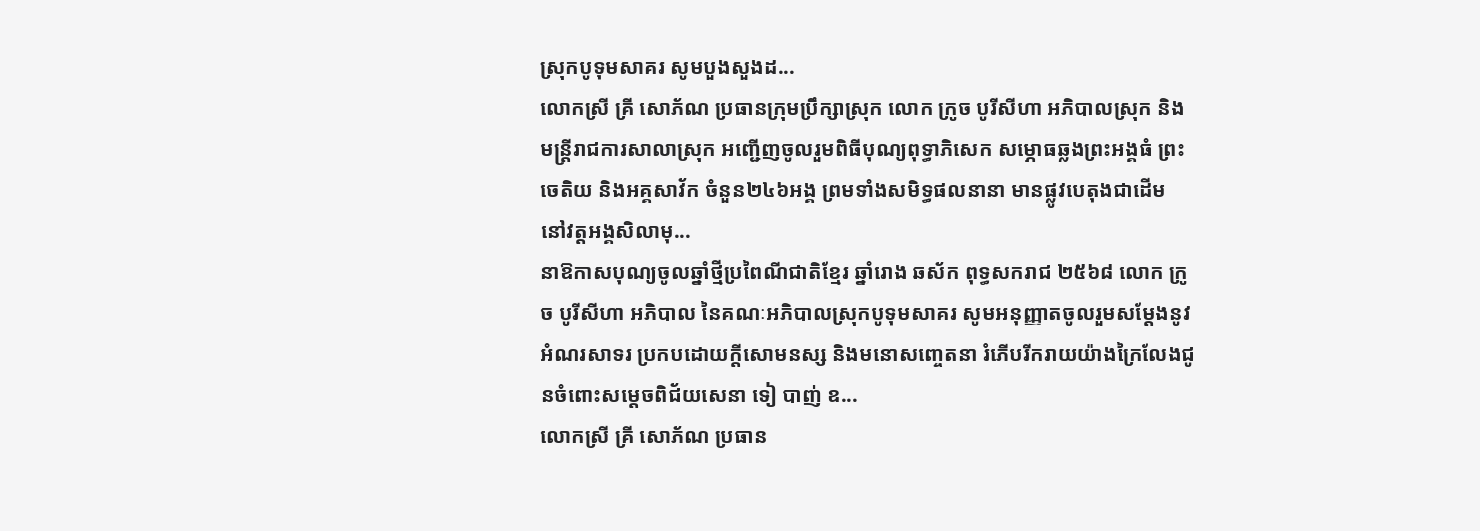ស្រុកបូទុមសាគរ សូមបួងសួងដ...
លោកស្រី គ្រី សោភ័ណ ប្រធានក្រុមប្រឹក្សាស្រុក លោក ក្រូច បូរីសីហា អភិបាលស្រុក និងមន្រ្តីរាជការសាលាស្រុក អញ្ជើញចូលរួមពិធីបុណ្យពុទ្ធាភិសេក សម្ភោធឆ្លងព្រះអង្គធំ ព្រះចេតិយ និងអគ្គសាវ័ក ចំនួន២៤៦អង្គ ព្រមទាំងសមិទ្ធផលនានា មានផ្លូវបេតុងជាដើម នៅវត្តអង្គសិលាមុ...
នាឱកាសបុណ្យចូលឆ្នាំថ្មីប្រពៃណីជាតិខ្មែរ ឆ្នាំរោង ឆស័ក ពុទ្ធសករាជ ២៥៦៨ លោក ក្រូច បូរីសីហា អភិបាល នៃគណៈអភិបាលស្រុកបូទុមសាគរ សូមអនុញ្ញាតចូលរួមសម្តែងនូវអំណរសាទរ ប្រកបដោយក្តីសោមនស្ស និងមនោសញ្ចេតនា រំភើបរីករាយយ៉ាងក្រៃលែងជូនចំពោះសម្តេចពិជ័យសេនា ទៀ បាញ់ ឧ...
លោកស្រី គ្រី សោភ័ណ ប្រធាន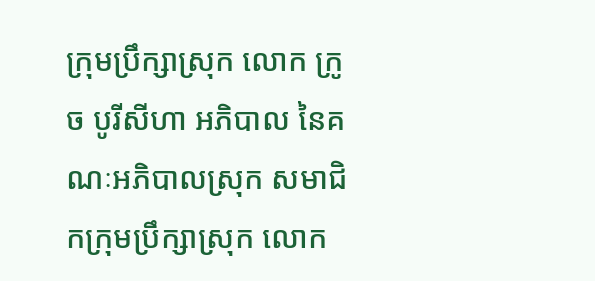ក្រុមប្រឹក្សាស្រុក លោក ក្រូច បូរីសីហា អភិបាល នៃគណៈអភិបាលស្រុក សមាជិកក្រុមប្រឹក្សាស្រុក លោក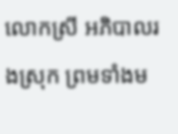លោកស្រី អភិបាលរងស្រុក ព្រមទាំងម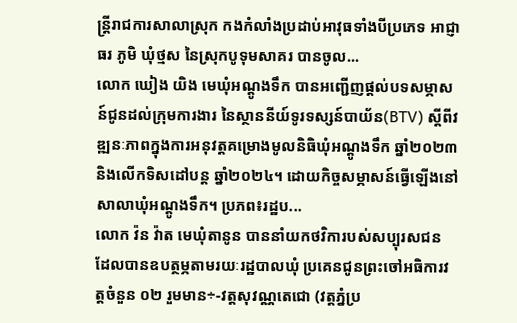ន្រ្តីរាជការសាលាស្រុក កងកំលាំងប្រដាប់អាវុធទាំងបីប្រភេទ អាជ្ញាធរ ភូមិ ឃុំថ្មស នៃស្រុកបូទុមសាគរ បានចូល...
លោក ឃៀង យិង មេឃុំអណ្តូងទឹក បានអញ្ជើញផ្តល់បទសម្ភាសន៍ជូនដល់ក្រុមការងារ នៃស្ថាននីយ៍ទូរទស្សន៍បាយ័ន(BTV) ស្តីពីវឌ្ឍនៈភាពក្នុងការអនុវត្តគម្រោងមូលនិធិឃុំអណ្តូងទឹក ឆ្នាំ២០២៣ និងលើកទិសដៅបន្ត ឆ្នាំ២០២៤។ ដោយកិច្ចសម្ភាសន៍ធ្វើឡើងនៅសាលាឃុំអណ្តូងទឹក។ ប្រភព៖រដ្ឋប...
លោក វ៉ន វ៉ាត មេឃុំតានូន បាននាំយកថវិការបស់សប្បុរសជន ដែលបានឧបត្ថម្ភតាមរយៈរដ្ឋបាលឃុំ ប្រគេនជូនព្រះចៅអធិការវត្តចំនួន ០២ រួមមាន÷-វត្តសុវណ្ណតេជោ (វត្តភ្នំប្រ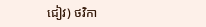ជៀវ) ថវិកា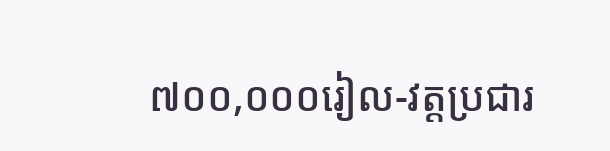៧០០,០០០រៀល-វត្តប្រជារ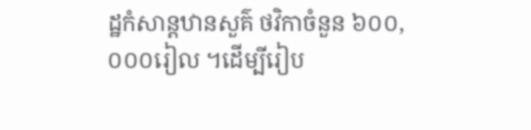ដ្ឋកំសាន្តឋានសួគ៌ ថវិកាចំនួន ៦០០,០០០រៀល ។ដើម្បីរៀប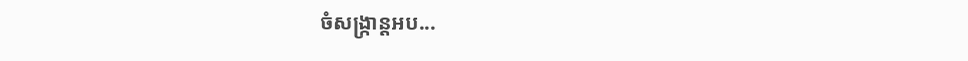ចំសង្ក្រាន្តអប...